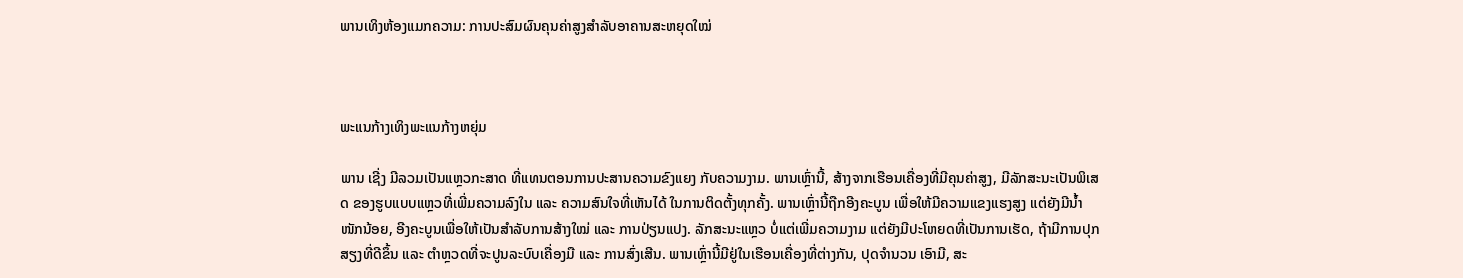ພານເທິງຫ້ອງແມກຄວາມ: ການປະສົມຜົນຄຸນຄ່າສູງສຳລັບອາຄານສະຫຍຸດໃໝ່



ພະແນກ້າງເທິງພະແນກ້າງຫຍຸ່ມ

ພານ ເຊີ່ງ ມີລວມເປັນແຫຼວກະສາດ ທີ່ແທນຕອນການປະສານຄວາມຂົງແຍງ ກັບຄວາມງາມ. ພານເຫຼົ່ານີ້, ສ້າງຈາກເຮືອນເຄື່ອງທີ່ມີຄຸນຄ່າສູງ, ມີລັກສະນະເປັນພິເສດ ຂອງຮູບແບບແຫຼວທີ່ເພີ່ມຄວາມລົງໃນ ແລະ ຄວາມສົນໃຈທີ່ເຫັນໄດ້ ໃນການຕິດຕັ້ງທຸກຄັ້ງ. ພານເຫຼົ່ານີ້ຖືກອີງຄະບູນ ເພື່ອໃຫ້ມີຄວາມແຂງແຮງສູງ ແຕ່ຍັງມີນ້ຳໜັກນ້ອຍ, ອີງຄະບູນເພື່ອໃຫ້ເປັນສໍາລັບການສ້າງໃໝ່ ແລະ ການປ່ຽນແປງ. ລັກສະນະແຫຼວ ບໍ່ແຕ່ເພີ່ມຄວາມງາມ ແຕ່ຍັງມີປະໂຫຍດທີ່ເປັນການເຮັດ, ຖ້າມີການປຸກສຽງທີ່ດີຂຶ້ນ ແລະ ຕຳຫຼວດທີ່ຈະປູນລະບົບເຄື່ອງມື ແລະ ການສົ່ງເສີນ. ພານເຫຼົ່ານີ້ມີຢູ່ໃນເຮືອນເຄື່ອງທີ່ຕ່າງກັນ, ປຸດຈຳນວນ ເອົາມີ, ສະ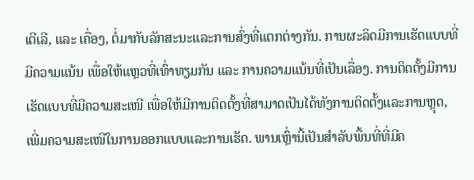ເຕີເລີ, ແລະ ເຄື່ອງ, ຕໍ່ມາກັບລັກສະນະແລະການສົ່ງທີ່ແຕກຕ່າງກັນ. ການຜະລິດມີການເຮັດແບບທີ່ມີຄວາມແນ້ນ ເພື່ອໃຫ້ແຫຼວທີ່ເທົ່າທຽມກັນ ແລະ ການຄວາມແນ້ນທີ່ເປັນເລື່ອງ. ການຕິດຕັ້ງມີການເຮັດແບບທີ່ມີຄວາມສະເໜີ ເພື່ອໃຫ້ມີການຕິດຕັ້ງທີ່ສາມາດເປັນໄດ້ທັງການຕິດຕັ້ງແລະການຫຼຸດ, ເພີ່ມຄວາມສະເໜີໃນການອອກແບບແລະການເຮັດ. ພານເຫຼົ່ານີ້ເປັນສໍາລັບພື້ນທີ່ທີ່ມີຄ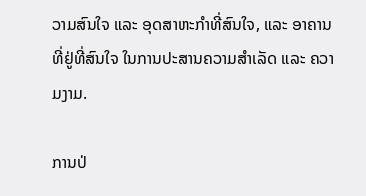ວາມສົນໃຈ ແລະ ອຸດສາຫະກຳທີ່ສົນໃຈ, ແລະ ອາຄານທີ່ຢູ່ທີ່ສົນໃຈ ໃນການປະສານຄວາມສຳເລັດ ແລະ ຄວາມງາມ.

ການປ່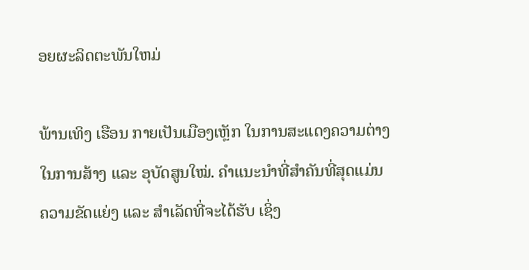ອຍຜະລິດຕະພັນໃຫມ່

ພ້ານເທິງ ເຮືອນ ກາຍເປັນເມືອງເຫຼັກ ໃນການສະແດງຄວາມຕ່າງໃນການສ້າງ ແລະ ອຸບັດສູນໃໝ່. ຄຳແນະນຳທີ່ສຳຄັນທີ່ສຸດແມ່ນຄວາມຂັດແຍ່ງ ແລະ ສຳເລັດທີ່ຈະໄດ້ຮັບ ເຊິ່ງ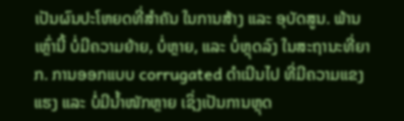ເປັນຜົນປະໂຫຍດທີ່ສຳຄັນ ໃນການສ້າງ ແລະ ອຸບັດສູນ. ພ້ານເຫຼົ່ານີ້ ບໍ່ມີຄວາມຍ້າຍ, ບໍ່ຫຼາຍ, ແລະ ບໍ່ຫຼຸດລົງ ໃນສະຖານະທີ່ຍາກ. ການອອກແບບ corrugated ດຳເນີນໄປ ທີ່ມີຄວາມແຂງແຮງ ແລະ ບໍ່ມີນ້ຳໜັກຫຼາຍ ເຊິ່ງເປັນການຫຼຸດ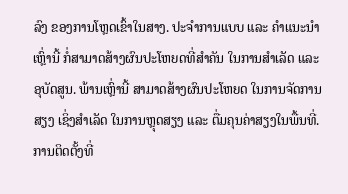ລົງ ຂອງການໂຫຼດເຂົ້າໃນສາງ. ປະຈຳການແບບ ແລະ ຄຳແນະນຳ ເຫຼົ່ານີ້ ກໍ່ສາມາດສ້າງຜົນປະໂຫຍດທີ່ສຳຄັນ ໃນການສຳເລັດ ແລະ ອຸບັດສູນ. ພ້ານເຫຼົ່ານີ້ ສາມາດສ້າງຜົນປະໂຫຍດ ໃນການຈັດການສຽງ ເຊິ່ງສຳເລັດ ໃນການຫຼຸດສຽງ ແລະ ຕື່ມຄຸນຄ່າສຽງໃນພື້ນທີ່. ການຕິດຕັ້ງທີ່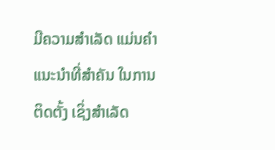ມີຄວາມສຳເລັດ ແມ່ນຄຳແນະນຳທີ່ສຳຄັນ ໃນການຕິດຕັ້ງ ເຊິ່ງສຳເລັດ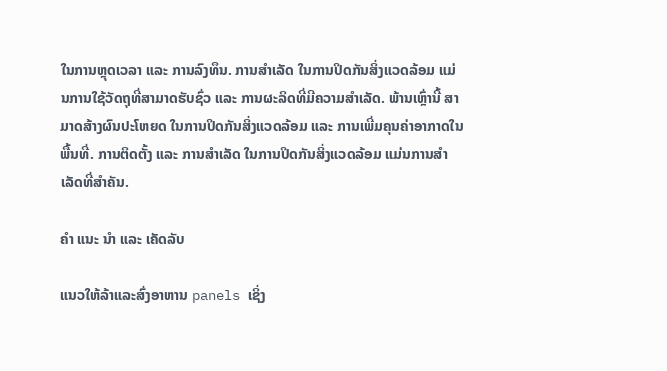ໃນການຫຼຸດເວລາ ແລະ ການລົງທຶນ. ການສຳເລັດ ໃນການປິດກັນສິ່ງແວດລ້ອມ ແມ່ນການໃຊ້ວັດຖຸທີ່ສາມາດຮັບຊົ່ວ ແລະ ການຜະລິດທີ່ມີຄວາມສຳເລັດ. ພ້ານເຫຼົ່ານີ້ ສາມາດສ້າງຜົນປະໂຫຍດ ໃນການປິດກັນສິ່ງແວດລ້ອມ ແລະ ການເພີ່ມຄຸນຄ່າອາກາດໃນພື້ນທີ່. ການຕິດຕັ້ງ ແລະ ການສຳເລັດ ໃນການປິດກັນສິ່ງແວດລ້ອມ ແມ່ນການສຳເລັດທີ່ສຳຄັນ.

ຄໍາ ແນະ ນໍາ ແລະ ເຄັດລັບ

ແນວໃຫ້ລ້າແລະສົ່ງອາຫານ panels ເຊິ່ງ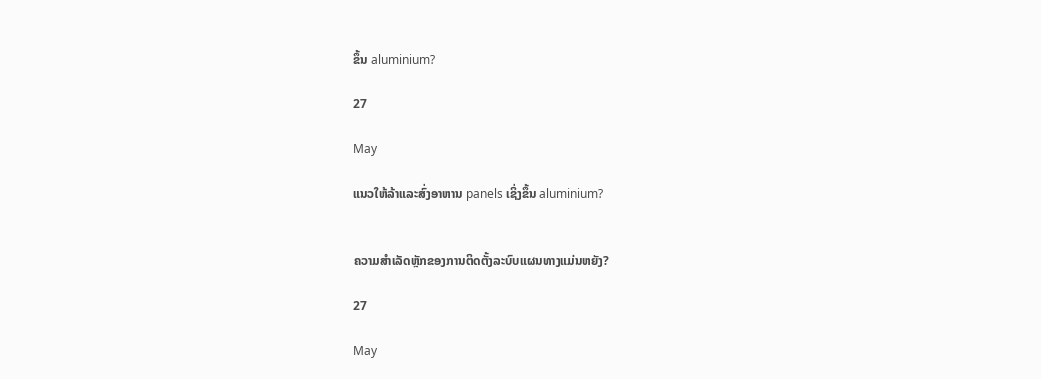ຂຶ້ນ aluminium?

27

May

ແນວໃຫ້ລ້າແລະສົ່ງອາຫານ panels ເຊິ່ງຂຶ້ນ aluminium?


ຄວາມສຳເລັດຫຼັກຂອງການຕິດຕັ້ງລະບົບແຜນທາງແມ່ນຫຍັງ?

27

May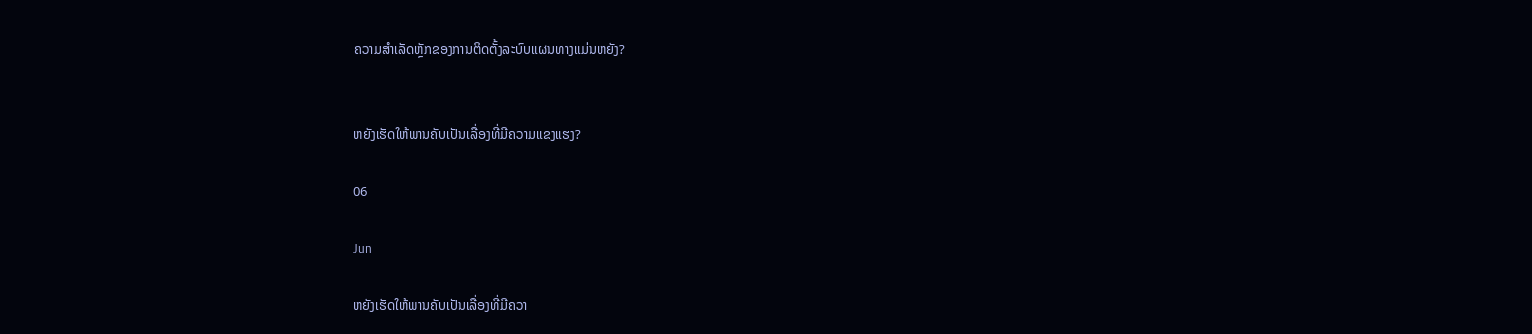ຄວາມສຳເລັດຫຼັກຂອງການຕິດຕັ້ງລະບົບແຜນທາງແມ່ນຫຍັງ?


ຫຍັງເຮັດໃຫ້ພານຄັບເປັນເລື່ອງທີ່ມີຄວາມແຂງແຮງ?

06

Jun

ຫຍັງເຮັດໃຫ້ພານຄັບເປັນເລື່ອງທີ່ມີຄວາ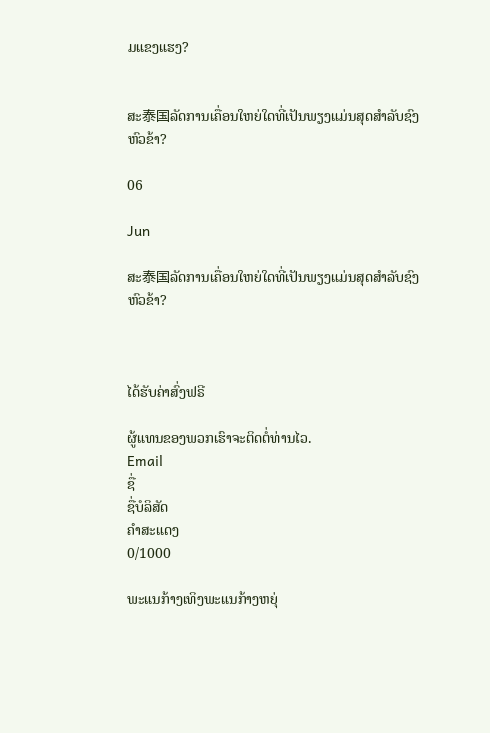ມແຂງແຮງ?


ສະ泰国ລັດການເຄື່ອນໃຫຍ່ໃດທີ່ເປັນພຽງແມ່ນສຸດສຳລັບຊົງຫົວຂ້າ?

06

Jun

ສະ泰国ລັດການເຄື່ອນໃຫຍ່ໃດທີ່ເປັນພຽງແມ່ນສຸດສຳລັບຊົງຫົວຂ້າ?



ໄດ້ຮັບຄ່າສົ່ງຟຣີ

ຜູ້ແທນຂອງພວກເຮົາຈະຕິດຕໍ່ທ່ານໄວ.
Email
ຊື່
ຊື່ບໍລິສັດ
ຄຳສະແດງ
0/1000

ພະແນກ້າງເທິງພະແນກ້າງຫຍຸ່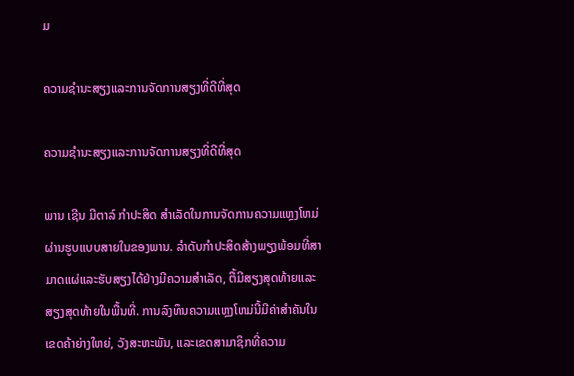ມ

ຄວາມຊຳນະສຽງແລະການຈັດການສຽງທີ່ດີທີ່ສຸດ

ຄວາມຊຳນະສຽງແລະການຈັດການສຽງທີ່ດີທີ່ສຸດ

ພານ ເຊີນ ມີຕາລ໌ ກຳປະສິດ ສຳເລັດໃນການຈັດການຄວາມແຫຼງໂຫມ່ຜ່ານຮູບແບບສາຍໃນຂອງພານ. ລຳດັບກຳປະສິດສ້າງພຽງພ້ອມທີ່ສາມາດແຜ່ແລະຮັບສຽງໄດ້ຢ່າງມີຄວາມສຳເລັດ, ຕື້ມີສຽງສຸດທ້າຍແລະສຽງສຸດທ້າຍໃນພື້ນທີ່. ການລົງທຶນຄວາມແຫຼງໂຫມ່ນີ້ມີຄ່າສຳຄັນໃນເຂດຄ້າຍ່າງໃຫຍ່, ວັງສະຫະພັນ, ແລະເຂດສາມາຊິກທີ່ຄວາມ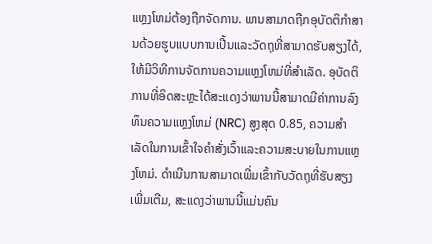ແຫຼງໂຫມ່ຕ້ອງຖືກຈັດການ. ພານສາມາດຖືກອຸບັດຕິກຳສານດ້ວຍຮູບແບບການເປີ້ນແລະວັດຖຸທີ່ສາມາດຮັບສຽງໄດ້, ໃຫ້ມີວິທີການຈັດການຄວາມແຫຼງໂຫມ່ທີ່ສຳເລັດ. ອຸບັດຕິການທີ່ອິດສະຫຼະໄດ້ສະແດງວ່າພານນີ້ສາມາດມີຄ່າການລົງທຶນຄວາມແຫຼງໂຫມ່ (NRC) ສູງສຸດ 0.85, ຄວາມສຳເລັດໃນການເຂົ້າໃຈຄຳສັ່ງເວົ້າແລະຄວາມສະບາຍໃນການແຫຼງໂຫມ່. ດຳເນີນການສາມາດເພີ່ມເຂົ້າກັບວັດຖຸທີ່ຮັບສຽງເພີ່ມເຕີມ, ສະແດງວ່າພານນີ້ແມ່ນຄົນ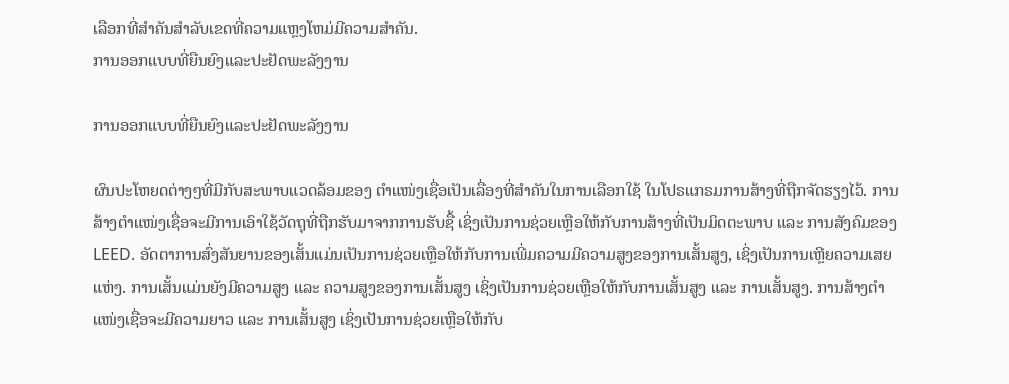ເລືອກທີ່ສຳຄັນສຳລັບເຂດທີ່ຄວາມແຫຼງໂຫມ່ມີຄວາມສຳຄັນ.
ການອອກແບບທີ່ຍືນຍົງແລະປະຢັດພະລັງງານ

ການອອກແບບທີ່ຍືນຍົງແລະປະຢັດພະລັງງານ

ຜົນປະໂຫຍດຕ່າງໆທີ່ມີກັບສະພາບແວດລ້ອມຂອງ ຕຳແໜ່ງເຊື່ອເປັນເລື່ອງທີ່ສຳຄັນໃນການເລືອກໃຊ້ ໃນໂປຣແກຣມການສ້າງທີ່ຖືກຈັດຮຽງໄວ້. ການສ້າງຕຳແໜ່ງເຊື່ອຈະມີການເອົາໃຊ້ວັດຖຸທີ່ຖືກຮັບມາຈາກການຮັບຊື້ ເຊິ່ງເປັນການຊ່ວຍເຫຼືອໃຫ້ກັບການສ້າງທີ່ເປັນມິດຕະພາບ ແລະ ການສັງຄົມຂອງ LEED. ອັດຕາການສົ່ງສັນຍານຂອງເສັ້ນແມ່ນເປັນການຊ່ວຍເຫຼືອໃຫ້ກັບການເພີ່ມຄວາມມີຄວາມສູງຂອງການເສັ້ນສູງ, ເຊິ່ງເປັນການເຫຼີຍຄວາມເສຍແຫ່ງ. ການເສັ້ນແມ່ນຍັງມີຄວາມສູງ ແລະ ຄວາມສູງຂອງການເສັ້ນສູງ ເຊິ່ງເປັນການຊ່ວຍເຫຼືອໃຫ້ກັບການເສັ້ນສູງ ແລະ ການເສັ້ນສູງ. ການສ້າງຕຳແໜ່ງເຊື່ອຈະມີຄວາມຍາວ ແລະ ການເສັ້ນສູງ ເຊິ່ງເປັນການຊ່ວຍເຫຼືອໃຫ້ກັບ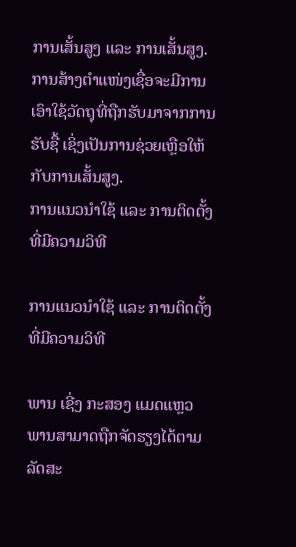ການເສັ້ນສູງ ແລະ ການເສັ້ນສູງ. ການສ້າງຕຳແໜ່ງເຊື່ອຈະມີການເອົາໃຊ້ວັດຖຸທີ່ຖືກຮັບມາຈາກການຮັບຊື້ ເຊິ່ງເປັນການຊ່ວຍເຫຼືອໃຫ້ກັບການເສັ້ນສູງ.
ການແນວນຳໃຊ້ ແລະ ການຕິດຕັ້ງທີ່ມີຄວາມວິທີ

ການແນວນຳໃຊ້ ແລະ ການຕິດຕັ້ງທີ່ມີຄວາມວິທີ

ພານ ເຊີ່ງ ກະສອງ ແມດແຫຼວ ພານສາມາດຖືກຈັດຮຽງໄດ້ຕາມລັດສະ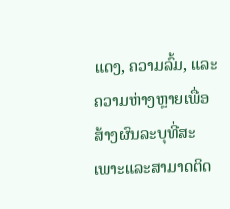ແດງ, ຄວາມລົ້ມ, ແລະຄວາມຫ່າງຫຼາຍເພື່ອສ້າງຜົນລະບຸທີ່ສະເພາະແລະສາມາດຕິດ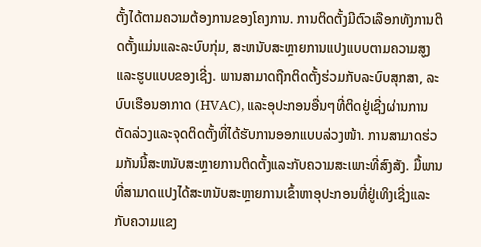ຕັ້ງໄດ້ຕາມຄວາມຕ້ອງການຂອງໂຄງການ. ການຕິດຕັ້ງມີຕົວເລືອກທັງການຕິດຕັ້ງແມ່ນແລະລະບົບກຸ່ມ, ສະຫນັບສະຫຼາຍການແປງແບບຕາມຄວາມສູງແລະຮູບແບບຂອງເຊີ່ງ. ພານສາມາດຖືກຕິດຕັ້ງຮ່ວມກັບລະບົບສຸກສາ, ລະບົບເຮືອນອາກາດ (HVAC), ແລະອຸປະກອນອື່ນໆທີ່ຕິດຢູ່ເຊີ່ງຜ່ານການຕັດລ່ວງແລະຈຸດຕິດຕັ້ງທີ່ໄດ້ຮັບການອອກແບບລ່ວງໜ້າ. ການສາມາດຮ່ວມກັນນີ້ສະຫນັບສະຫຼາຍການຕິດຕັ້ງແລະກັບຄວາມສະເພາະທີ່ສົງສັງ. ມື້ພານທີ່ສາມາດແປງໄດ້ສະຫນັບສະຫຼາຍການເຂົ້າຫາອຸປະກອນທີ່ຢູ່ເທິງເຊີ່ງແລະກັບຄວາມແຂງ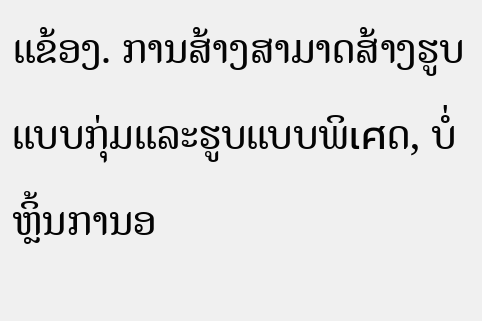ແຂ້ອງ. ການສ້າງສາມາດສ້າງຮູບແບບກຸ່ມແລະຮູບແບບພິเศດ, ບໍ່ຫຼິ້ນການອ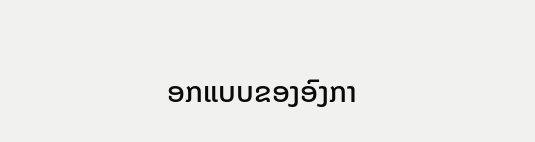ອກແບບຂອງອົງກາ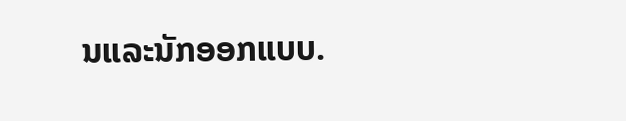ນແລະນັກອອກແບບ.